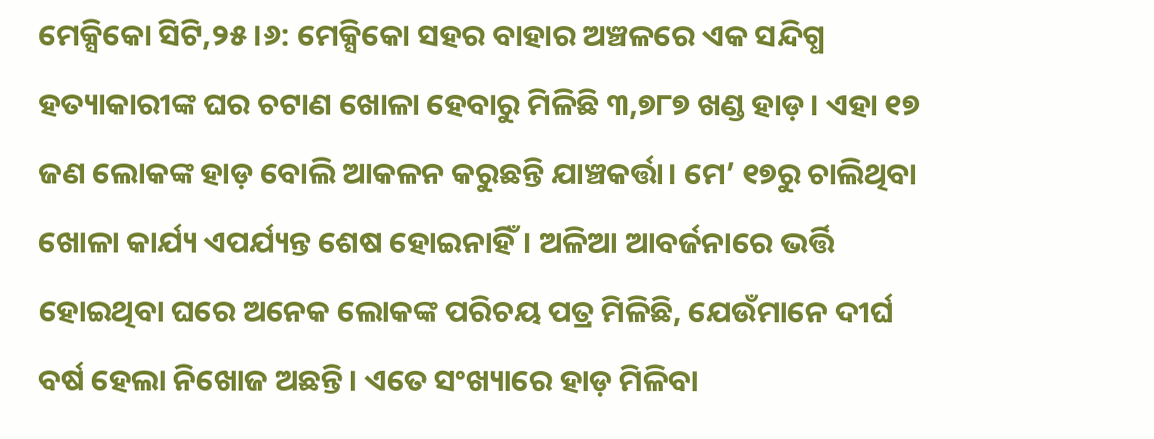ମେକ୍ସିକୋ ସିଟି,୨୫।୬: ମେକ୍ସିକୋ ସହର ବାହାର ଅଞ୍ଚଳରେ ଏକ ସନ୍ଦିଗ୍ଧ ହତ୍ୟାକାରୀଙ୍କ ଘର ଚଟାଣ ଖୋଳା ହେବାରୁ ମିଳିଛି ୩,୭୮୭ ଖଣ୍ଡ ହାଡ଼। ଏହା ୧୭ ଜଣ ଲୋକଙ୍କ ହାଡ଼ ବୋଲି ଆକଳନ କରୁଛନ୍ତି ଯାଞ୍ଚକର୍ତ୍ତା। ମେ’ ୧୭ରୁ ଚାଲିଥିବା ଖୋଳା କାର୍ଯ୍ୟ ଏପର୍ଯ୍ୟନ୍ତ ଶେଷ ହୋଇନାହିଁ। ଅଳିଆ ଆବର୍ଜନାରେ ଭର୍ତ୍ତି ହୋଇଥିବା ଘରେ ଅନେକ ଲୋକଙ୍କ ପରିଚୟ ପତ୍ର ମିଳିଛି, ଯେଉଁମାନେ ଦୀର୍ଘ ବର୍ଷ ହେଲା ନିଖୋଜ ଅଛନ୍ତି। ଏତେ ସଂଖ୍ୟାରେ ହାଡ଼ ମିଳିବା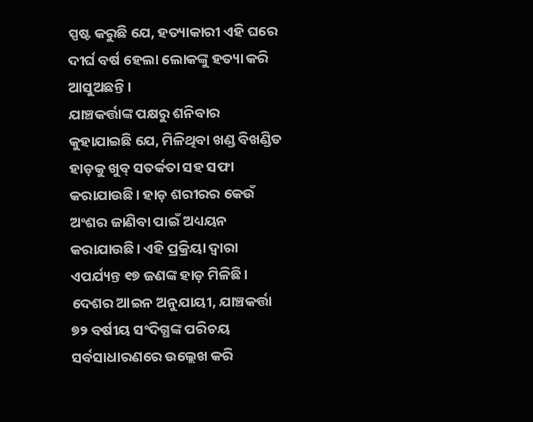ସ୍ପଷ୍ଟ କରୁଛି ଯେ, ହତ୍ୟାକାରୀ ଏହି ଘରେ ଦୀର୍ଘ ବର୍ଷ ହେଲା ଲୋକଙ୍କୁ ହତ୍ୟା କରି ଆସୁଅଛନ୍ତି।
ଯାଞ୍ଚକର୍ତ୍ତାଙ୍କ ପକ୍ଷରୁ ଶନିବାର କୁହାଯାଇଛି ଯେ, ମିଳିଥିବା ଖଣ୍ଡ ବିଖଣ୍ଡିତ ହାଡ଼କୁ ଖୁବ୍ ସତର୍କତା ସହ ସଫା କରାଯାଉଛି। ହାଡ଼ ଶରୀରର କେଉଁ ଅଂଶର ଜାଣିବା ପାଇଁ ଅଧ୍ୟୟନ କରାଯାଉଛି। ଏହି ପ୍ରକ୍ରିୟା ଦ୍ୱାରା ଏପର୍ଯ୍ୟନ୍ତ ୧୭ ଜଣଙ୍କ ହାଡ଼ ମିଳିଛି।
ଦେଶର ଆଇନ ଅନୁଯାୟୀ, ଯାଞ୍ଚକର୍ତ୍ତା ୭୨ ବର୍ଷୀୟ ସଂଦିଗ୍ଧଙ୍କ ପରିଚୟ ସର୍ବସାଧାରଣରେ ଉଲ୍ଲେଖ କରି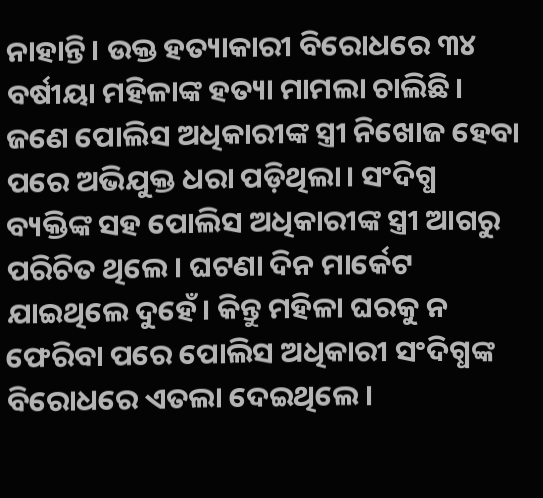ନାହାନ୍ତି। ଉକ୍ତ ହତ୍ୟାକାରୀ ବିରୋଧରେ ୩୪ ବର୍ଷୀୟା ମହିଳାଙ୍କ ହତ୍ୟା ମାମଲା ଚାଲିଛି। ଜଣେ ପୋଲିସ ଅଧିକାରୀଙ୍କ ସ୍ତ୍ରୀ ନିଖୋଜ ହେବା ପରେ ଅଭିଯୁକ୍ତ ଧରା ପଡ଼ିଥିଲା। ସଂଦିଗ୍ଧ ବ୍ୟକ୍ତିଙ୍କ ସହ ପୋଲିସ ଅଧିକାରୀଙ୍କ ସ୍ତ୍ରୀ ଆଗରୁ ପରିଚିତ ଥିଲେ। ଘଟଣା ଦିନ ମାର୍କେଟ ଯାଇଥିଲେ ଦୁହେଁ। କିନ୍ତୁ ମହିଳା ଘରକୁ ନ ଫେରିବା ପରେ ପୋଲିସ ଅଧିକାରୀ ସଂଦିଗ୍ଧଙ୍କ ବିରୋଧରେ ଏତଲା ଦେଇଥିଲେ।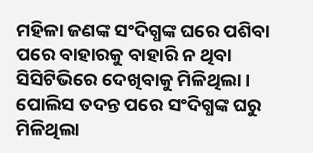ମହିଳା ଜଣଙ୍କ ସଂଦିଗ୍ଧଙ୍କ ଘରେ ପଶିବା ପରେ ବାହାରକୁ ବାହାରି ନ ଥିବା ସିସିଟିଭିରେ ଦେଖିବାକୁ ମିଳିଥିଲା। ପୋଲିସ ତଦନ୍ତ ପରେ ସଂଦିଗ୍ଧଙ୍କ ଘରୁ ମିଳିଥିଲା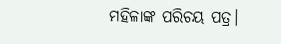ମହିଳାଙ୍କ ପରିଚୟ ପତ୍ର।